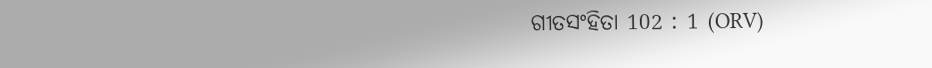ଗୀତସଂହିତା 102 : 1 (ORV)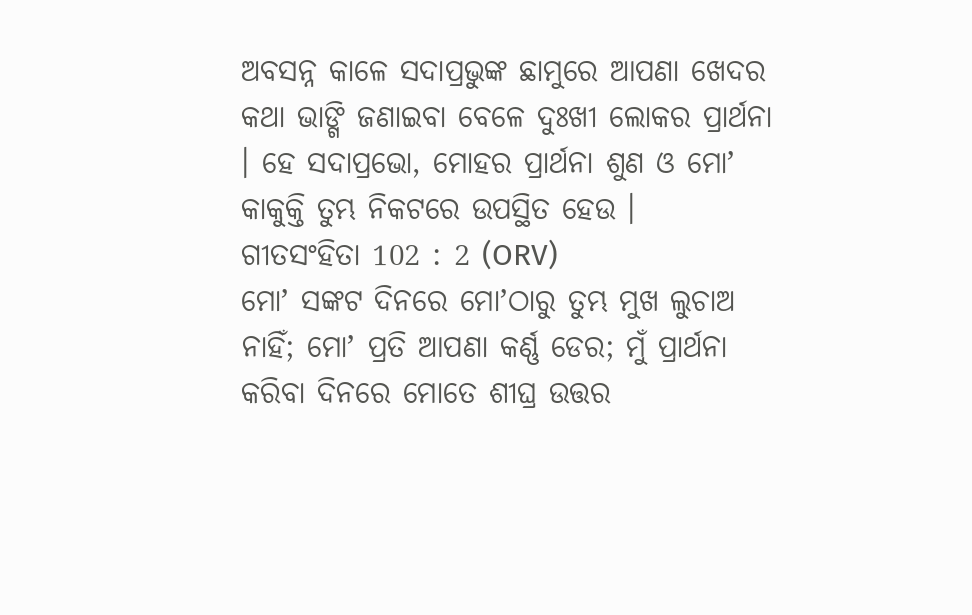ଅବସନ୍ନ କାଳେ ସଦାପ୍ରଭୁଙ୍କ ଛାମୁରେ ଆପଣା ଖେଦର କଥା ଭାଙ୍ଗି ଜଣାଇବା ବେଳେ ଦୁଃଖୀ ଲୋକର ପ୍ରାର୍ଥନା । ହେ ସଦାପ୍ରଭୋ, ମୋହର ପ୍ରାର୍ଥନା ଶୁଣ ଓ ମୋʼ କାକୁକ୍ତି ତୁମ୍ଭ ନିକଟରେ ଉପସ୍ଥିତ ହେଉ ।
ଗୀତସଂହିତା 102 : 2 (ORV)
ମୋʼ ସଙ୍କଟ ଦିନରେ ମୋʼଠାରୁ ତୁମ୍ଭ ମୁଖ ଲୁଚାଅ ନାହିଁ; ମୋʼ ପ୍ରତି ଆପଣା କର୍ଣ୍ଣ ଡେର; ମୁଁ ପ୍ରାର୍ଥନା କରିବା ଦିନରେ ମୋତେ ଶୀଘ୍ର ଉତ୍ତର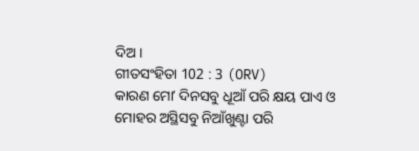ଦିଅ ।
ଗୀତସଂହିତା 102 : 3 (ORV)
କାରଣ ମୋʼ ଦିନସବୁ ଧୂଆଁ ପରି କ୍ଷୟ ପାଏ ଓ ମୋହର ଅସ୍ଥିସବୁ ନିଆଁଖୁଣ୍ଟା ପରି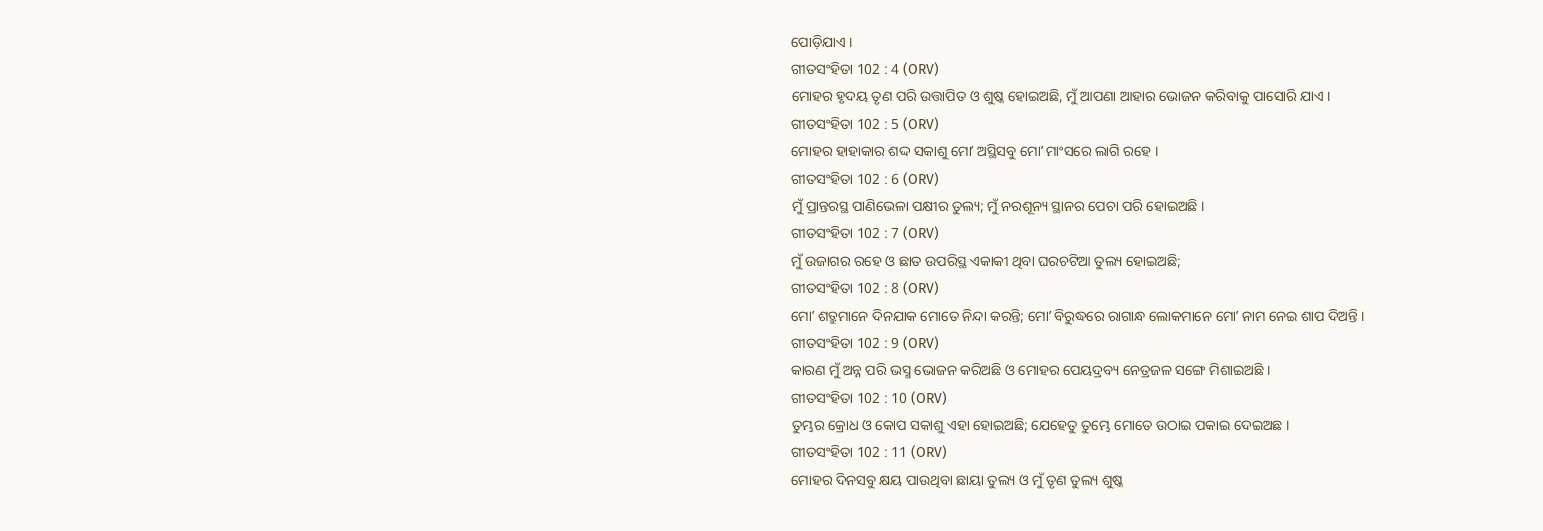ପୋଡ଼ିଯାଏ ।
ଗୀତସଂହିତା 102 : 4 (ORV)
ମୋହର ହୃଦୟ ତୃଣ ପରି ଉତ୍ତାପିତ ଓ ଶୁଷ୍କ ହୋଇଅଛି, ମୁଁ ଆପଣା ଆହାର ଭୋଜନ କରିବାକୁ ପାସୋରି ଯାଏ ।
ଗୀତସଂହିତା 102 : 5 (ORV)
ମୋହର ହାହାକାର ଶଦ୍ଦ ସକାଶୁ ମୋʼ ଅସ୍ଥିସବୁ ମୋʼ ମାଂସରେ ଲାଗି ରହେ ।
ଗୀତସଂହିତା 102 : 6 (ORV)
ମୁଁ ପ୍ରାନ୍ତରସ୍ଥ ପାଣିଭେଳା ପକ୍ଷୀର ତୁଲ୍ୟ; ମୁଁ ନରଶୂନ୍ୟ ସ୍ଥାନର ପେଚା ପରି ହୋଇଅଛି ।
ଗୀତସଂହିତା 102 : 7 (ORV)
ମୁଁ ଉଜାଗର ରହେ ଓ ଛାତ ଉପରିସ୍ଥ ଏକାକୀ ଥିବା ଘରଚଟିଆ ତୁଲ୍ୟ ହୋଇଅଛି;
ଗୀତସଂହିତା 102 : 8 (ORV)
ମୋʼ ଶତ୍ରୁମାନେ ଦିନଯାକ ମୋତେ ନିନ୍ଦା କରନ୍ତି; ମୋʼ ବିରୁଦ୍ଧରେ ରାଗାନ୍ଧ ଲୋକମାନେ ମୋʼ ନାମ ନେଇ ଶାପ ଦିଅନ୍ତି ।
ଗୀତସଂହିତା 102 : 9 (ORV)
କାରଣ ମୁଁ ଅନ୍ନ ପରି ଭସ୍ମ ଭୋଜନ କରିଅଛି ଓ ମୋହର ପେୟଦ୍ରବ୍ୟ ନେତ୍ରଜଳ ସଙ୍ଗେ ମିଶାଇଅଛି ।
ଗୀତସଂହିତା 102 : 10 (ORV)
ତୁମ୍ଭର କ୍ରୋଧ ଓ କୋପ ସକାଶୁ ଏହା ହୋଇଅଛି; ଯେହେତୁ ତୁମ୍ଭେ ମୋତେ ଉଠାଇ ପକାଇ ଦେଇଅଛ ।
ଗୀତସଂହିତା 102 : 11 (ORV)
ମୋହର ଦିନସବୁ କ୍ଷୟ ପାଉଥିବା ଛାୟା ତୁଲ୍ୟ ଓ ମୁଁ ତୃଣ ତୁଲ୍ୟ ଶୁଷ୍କ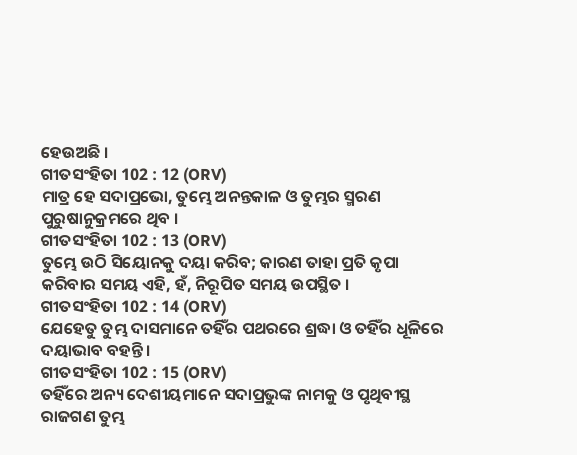ହେଉଅଛି ।
ଗୀତସଂହିତା 102 : 12 (ORV)
ମାତ୍ର ହେ ସଦାପ୍ରଭୋ, ତୁମ୍ଭେ ଅନନ୍ତକାଳ ଓ ତୁମ୍ଭର ସ୍ମରଣ ପୁରୁଷାନୁକ୍ରମରେ ଥିବ ।
ଗୀତସଂହିତା 102 : 13 (ORV)
ତୁମ୍ଭେ ଉଠି ସିୟୋନକୁ ଦୟା କରିବ; କାରଣ ତାହା ପ୍ରତି କୃପା କରିବାର ସମୟ ଏହି, ହଁ, ନିରୂପିତ ସମୟ ଉପସ୍ଥିତ ।
ଗୀତସଂହିତା 102 : 14 (ORV)
ଯେହେତୁ ତୁମ୍ଭ ଦାସମାନେ ତହିଁର ପଥରରେ ଶ୍ରଦ୍ଧା ଓ ତହିଁର ଧୂଳିରେ ଦୟାଭାବ ବହନ୍ତି ।
ଗୀତସଂହିତା 102 : 15 (ORV)
ତହିଁରେ ଅନ୍ୟ ଦେଶୀୟମାନେ ସଦାପ୍ରଭୁଙ୍କ ନାମକୁ ଓ ପୃଥିବୀସ୍ଥ ରାଜଗଣ ତୁମ୍ଭ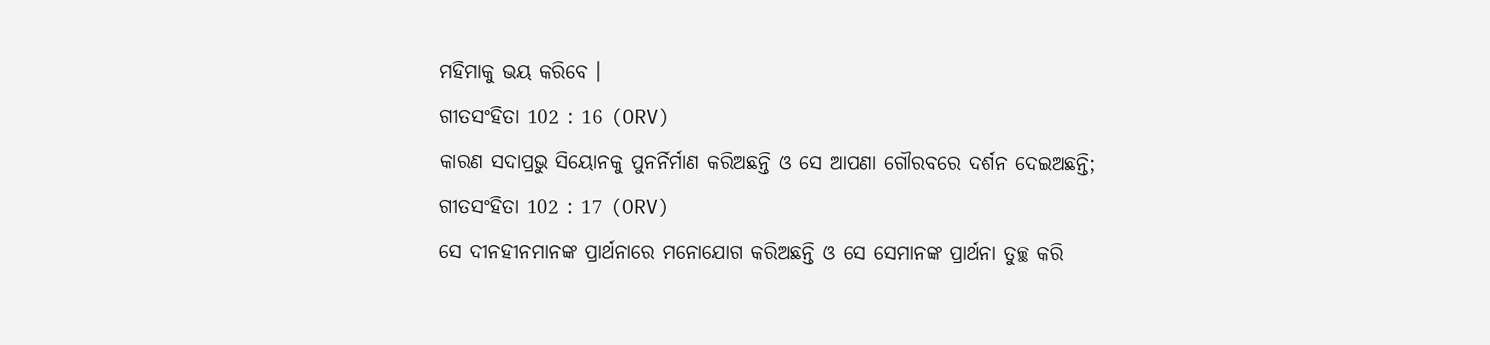ମହିମାକୁ ଭୟ କରିବେ ।
ଗୀତସଂହିତା 102 : 16 (ORV)
କାରଣ ସଦାପ୍ରଭୁ ସିୟୋନକୁ ପୁନର୍ନିର୍ମାଣ କରିଅଛନ୍ତି ଓ ସେ ଆପଣା ଗୌରବରେ ଦର୍ଶନ ଦେଇଅଛନ୍ତି;
ଗୀତସଂହିତା 102 : 17 (ORV)
ସେ ଦୀନହୀନମାନଙ୍କ ପ୍ରାର୍ଥନାରେ ମନୋଯୋଗ କରିଅଛନ୍ତି ଓ ସେ ସେମାନଙ୍କ ପ୍ରାର୍ଥନା ତୁଚ୍ଛ କରି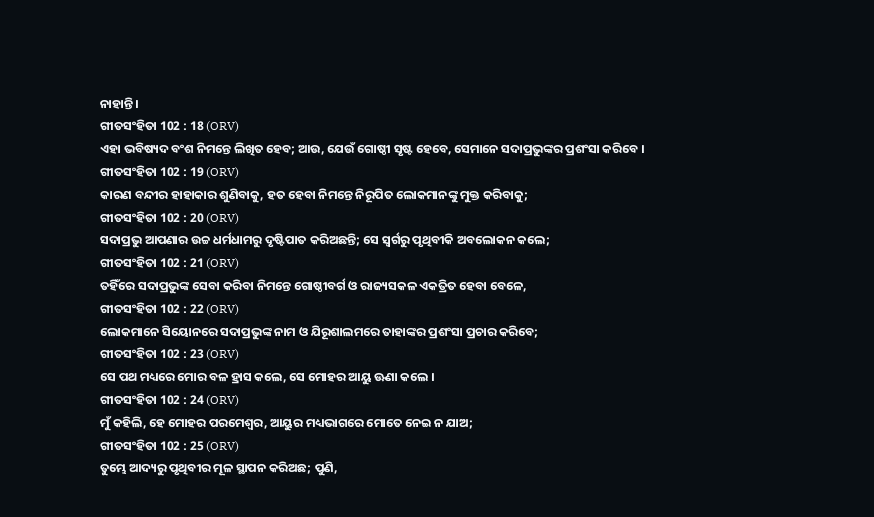ନାହାନ୍ତି ।
ଗୀତସଂହିତା 102 : 18 (ORV)
ଏହା ଭବିଷ୍ୟଦ ବଂଶ ନିମନ୍ତେ ଲିଖିତ ହେବ; ଆଉ, ଯେଉଁ ଗୋଷ୍ଠୀ ସୃଷ୍ଟ ହେବେ, ସେମାନେ ସଦାପ୍ରଭୁଙ୍କର ପ୍ରଶଂସା କରିବେ ।
ଗୀତସଂହିତା 102 : 19 (ORV)
କାରଣ ବନ୍ଦୀର ହାହାକାର ଶୁଣିବାକୁ, ହତ ହେବା ନିମନ୍ତେ ନିରୂପିତ ଲୋକମାନଙ୍କୁ ମୁକ୍ତ କରିବାକୁ;
ଗୀତସଂହିତା 102 : 20 (ORV)
ସଦାପ୍ରଭୁ ଆପଣାର ଉଚ୍ଚ ଧର୍ମଧାମରୁ ଦୃଷ୍ଟିପାତ କରିଅଛନ୍ତି; ସେ ସ୍ଵର୍ଗରୁ ପୃଥିବୀକି ଅବଲୋକନ କଲେ;
ଗୀତସଂହିତା 102 : 21 (ORV)
ତହିଁରେ ସଦାପ୍ରଭୁଙ୍କ ସେବା କରିବା ନିମନ୍ତେ ଗୋଷ୍ଠୀବର୍ଗ ଓ ରାଜ୍ୟସକଳ ଏକତ୍ରିତ ହେବା ବେଳେ,
ଗୀତସଂହିତା 102 : 22 (ORV)
ଲୋକମାନେ ସିୟୋନରେ ସଦାପ୍ରଭୁଙ୍କ ନାମ ଓ ଯିରୂଶାଲମରେ ତାହାଙ୍କର ପ୍ରଶଂସା ପ୍ରଚାର କରିବେ;
ଗୀତସଂହିତା 102 : 23 (ORV)
ସେ ପଥ ମଧ୍ୟରେ ମୋର ବଳ ହ୍ରାସ କଲେ, ସେ ମୋହର ଆୟୁ ଊଣା କଲେ ।
ଗୀତସଂହିତା 102 : 24 (ORV)
ମୁଁ କହିଲି, ହେ ମୋହର ପରମେଶ୍ଵର, ଆୟୁର ମଧ୍ୟଭାଗରେ ମୋତେ ନେଇ ନ ଯାଅ;
ଗୀତସଂହିତା 102 : 25 (ORV)
ତୁମ୍ଭେ ଆଦ୍ୟରୁ ପୃଥିବୀର ମୂଳ ସ୍ଥାପନ କରିଅଛ; ପୁଣି,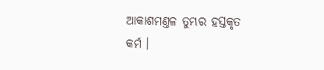ଆକାଶମଣ୍ତଳ ତୁମ୍ଭର ହସ୍ତକୃତ କର୍ମ ।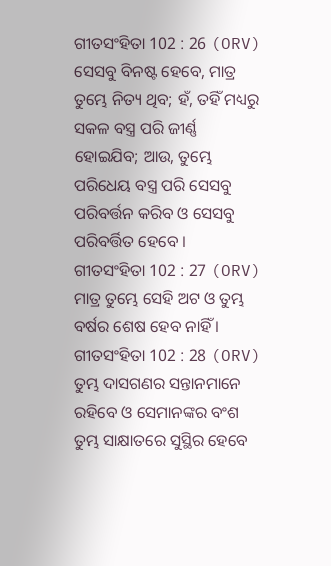ଗୀତସଂହିତା 102 : 26 (ORV)
ସେସବୁ ବିନଷ୍ଟ ହେବେ, ମାତ୍ର ତୁମ୍ଭେ ନିତ୍ୟ ଥିବ; ହଁ, ତହିଁ ମଧ୍ୟରୁ ସକଳ ବସ୍ତ୍ର ପରି ଜୀର୍ଣ୍ଣ ହୋଇଯିବ; ଆଉ, ତୁମ୍ଭେ ପରିଧେୟ ବସ୍ତ୍ର ପରି ସେସବୁ ପରିବର୍ତ୍ତନ କରିବ ଓ ସେସବୁ ପରିବର୍ତ୍ତିତ ହେବେ ।
ଗୀତସଂହିତା 102 : 27 (ORV)
ମାତ୍ର ତୁମ୍ଭେ ସେହି ଅଟ ଓ ତୁମ୍ଭ ବର୍ଷର ଶେଷ ହେବ ନାହିଁ ।
ଗୀତସଂହିତା 102 : 28 (ORV)
ତୁମ୍ଭ ଦାସଗଣର ସନ୍ତାନମାନେ ରହିବେ ଓ ସେମାନଙ୍କର ବଂଶ ତୁମ୍ଭ ସାକ୍ଷାତରେ ସୁସ୍ଥିର ହେବେ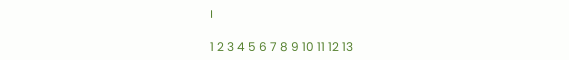।

1 2 3 4 5 6 7 8 9 10 11 12 13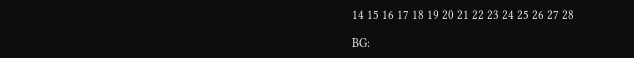14 15 16 17 18 19 20 21 22 23 24 25 26 27 28

BG: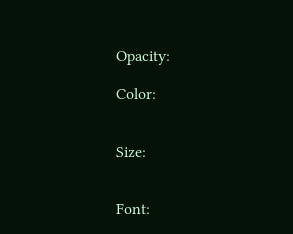Opacity:

Color:


Size:


Font: